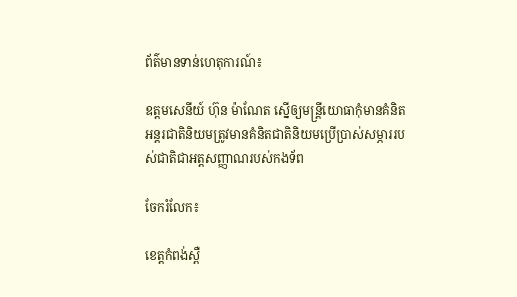ព័ត៌មានទាន់ហេតុការណ៍៖

ឧត្តមសេនីយ៍ ហ៊ុន ម៉ាណែត ស្នើឲ្យមន្រ្តីយោធាកុំមានគំនិតអន្តរជាតិនិយមត្រូវមានគំនិតជាតិនិយមប្រើប្រាស់សម្ភាររបស់ជាតិជាអត្តសញ្ញាណរបស់កងទ័ព

ចែករំលែក៖

ខេត្តកំពង់ស្ពឺ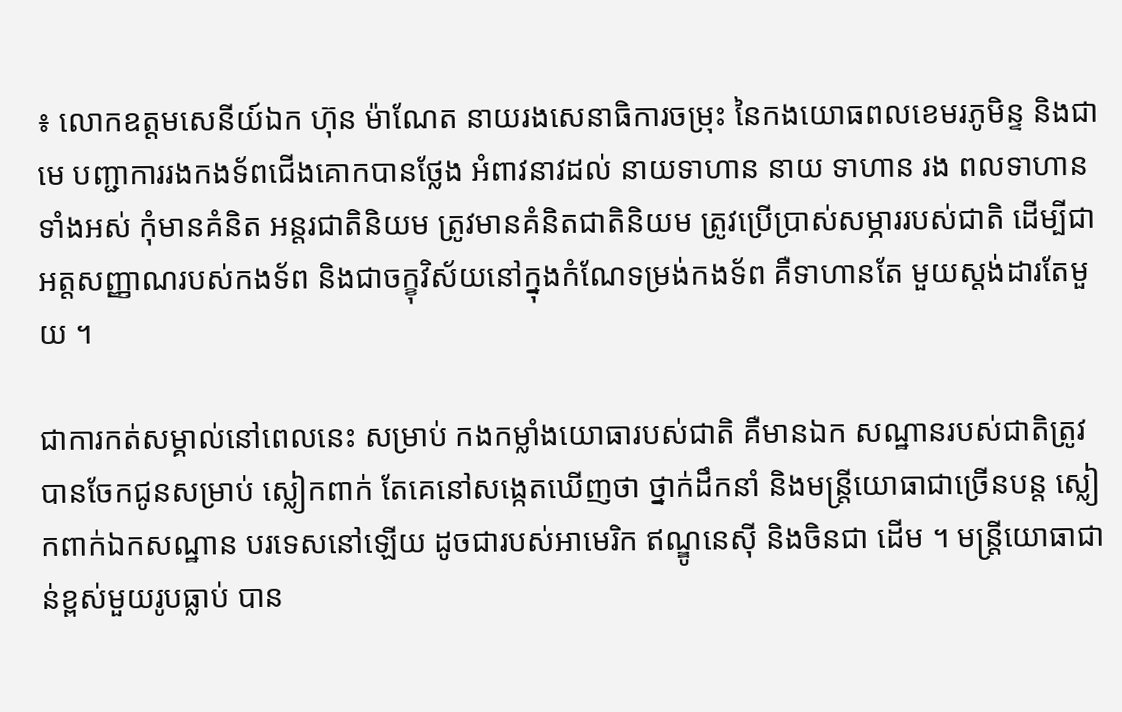៖ លោកឧត្តមសេនីយ៍ឯក ហ៊ុន ម៉ាណែត នាយរងសេនាធិការចម្រុះ នៃកងយោធពលខេមរភូមិន្ទ និងជាមេ បញ្ជាការរងកងទ័ពជើងគោកបានថ្លែង អំពាវនាវដល់ នាយទាហាន នាយ ទាហាន រង ពលទាហានទាំងអស់ កុំមានគំនិត អន្តរជាតិនិយម ត្រូវមានគំនិតជាតិនិយម ត្រូវប្រើប្រាស់សម្ភាររបស់ជាតិ ដើម្បីជា អត្តសញ្ញាណរបស់កងទ័ព និងជាចក្ខុវិស័យនៅក្នុងកំណែទម្រង់កងទ័ព គឺទាហានតែ មួយស្តង់ដារតែមួយ ។

ជាការកត់សម្គាល់នៅពេលនេះ សម្រាប់ កងកម្លាំងយោធារបស់ជាតិ គឺមានឯក សណ្ឋានរបស់ជាតិត្រូវបានចែកជូនសម្រាប់ ស្លៀកពាក់ តែគេនៅសង្កេតឃើញថា ថ្នាក់ដឹកនាំ និងមន្រ្តីយោធាជាច្រើនបន្ត ស្លៀកពាក់ឯកសណ្ឋាន បរទេសនៅឡើយ ដូចជារបស់អាមេរិក ឥណ្ឌូនេស៊ី និងចិនជា ដើម ។ មន្រ្តីយោធាជាន់ខ្ពស់មួយរូបធ្លាប់ បាន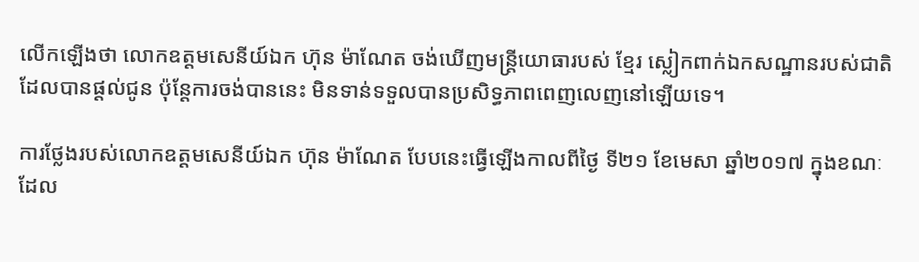លើកឡើងថា លោកឧត្តមសេនីយ៍ឯក ហ៊ុន ម៉ាណែត ចង់ឃើញមន្រ្តីយោធារបស់ ខ្មែរ ស្លៀកពាក់ឯកសណ្ឋានរបស់ជាតិ ដែលបានផ្តល់ជូន ប៉ុន្តែការចង់បាននេះ មិនទាន់ទទួលបានប្រសិទ្ធភាពពេញលេញនៅឡើយទេ។

ការថ្លែងរបស់លោកឧត្តមសេនីយ៍ឯក ហ៊ុន ម៉ាណែត បែបនេះធ្វើឡើងកាលពីថ្ងៃ ទី២១ ខែមេសា ឆ្នាំ២០១៧ ក្នុងខណៈ ដែល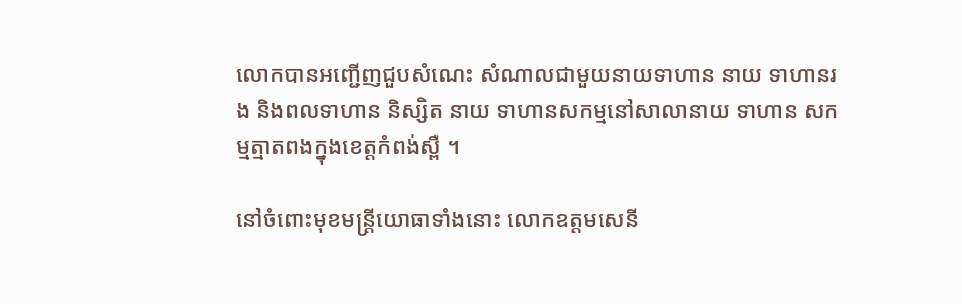លោកបានអញ្ជើញជួបសំណេះ សំណាលជាមួយនាយទាហាន នាយ ទាហានរង និងពលទាហាន និស្សិត នាយ ទាហានសកម្មនៅសាលានាយ ទាហាន សកម្មត្មាតពងក្នុងខេត្តកំពង់ស្ពឺ ។

នៅចំពោះមុខមន្រ្តីយោធាទាំងនោះ លោកឧត្តមសេនី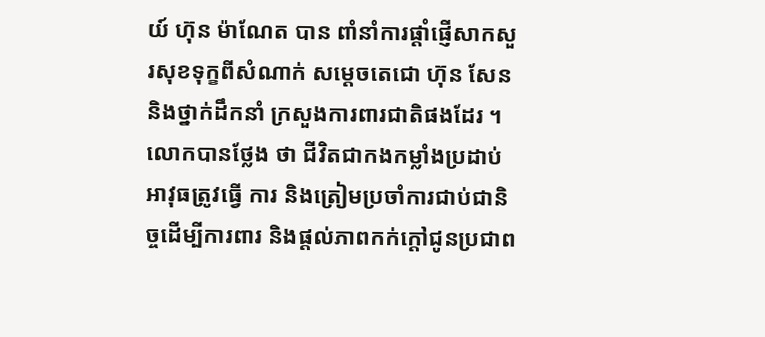យ៍ ហ៊ុន ម៉ាណែត បាន ពាំនាំការផ្តាំផ្ញើសាកសួរសុខទុក្ខពីសំណាក់ សម្តេចតេជោ ហ៊ុន សែន និងថ្នាក់ដឹកនាំ ក្រសួងការពារជាតិផងដែរ ។ លោកបានថ្លែង ថា ជីវិតជាកងកម្លាំងប្រដាប់អាវុធត្រូវធ្វើ ការ និងត្រៀមប្រចាំការជាប់ជានិច្ចដើម្បីការពារ និងផ្តល់ភាពកក់ក្តៅជូនប្រជាព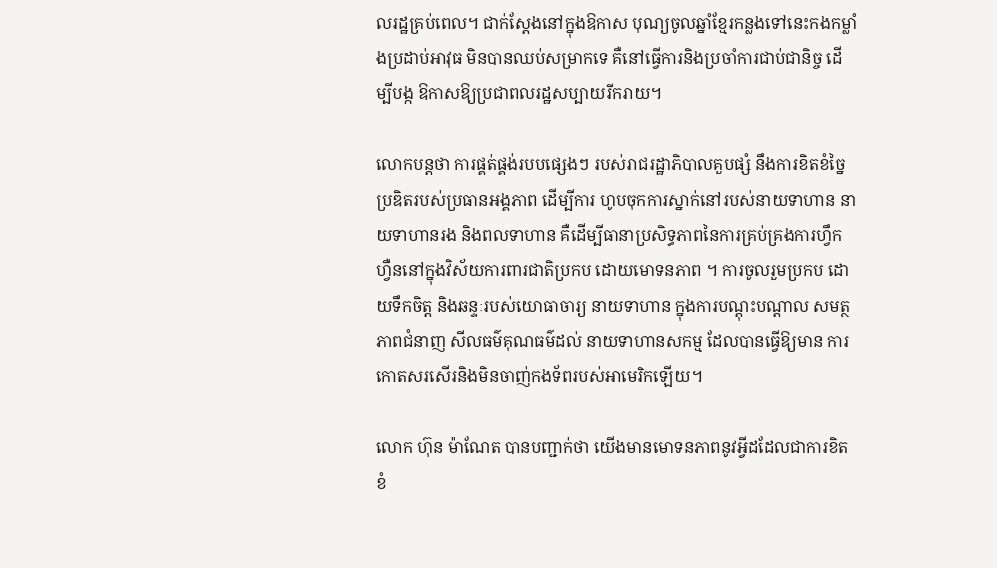លរដ្ឋគ្រប់ពេល។ ជាក់ស្តែងនៅក្នុងឱកាស បុណ្យចូលឆ្នាំខ្មែរកន្លងទៅនេះកងកម្លាំងប្រដាប់អាវុធ មិនបានឈប់សម្រាកទេ គឺនៅធ្វើការនិងប្រចាំការជាប់ជានិច្ច ដើម្បីបង្ក ឱកាសឱ្យប្រជាពលរដ្ឋសប្បាយរីករាយ។

លោកបន្តថា ការផ្គត់ផ្គង់របបផ្សេងៗ របស់រាជរដ្ឋាភិបាលគួបផ្សំ នឹងការខិតខំច្នៃប្រឌិតរបស់ប្រធានអង្គភាព ដើម្បីការ ហូបចុកការស្នាក់នៅរបស់នាយទាហាន នាយទាហានរង និងពលទាហាន គឺដើម្បីធានាប្រសិទ្ធភាពនៃការគ្រប់គ្រងការហ្វឹក ហ្វឺននៅក្នុងវិស័យការពារជាតិប្រកប ដោយមោទនភាព ។ ការចូលរួមប្រកប ដោយទឹកចិត្ត និងឆន្ទៈរបស់យោធាចារ្យ នាយទាហាន ក្នុងការបណ្តុះបណ្តាល សមត្ថភាពជំនាញ សីលធម៌គុណធម៌ដល់ នាយទាហានសកម្ម ដែលបានធ្វើឱ្យមាន ការកោតសរសើរនិងមិនចាញ់កងទ័ពរបស់អាមេរិកឡើយ។

លោក ហ៊ុន ម៉ាណែត បានបញ្ជាក់ថា យើងមានមោទនភាពនូវអ្វីដដែលជាការខិតខំ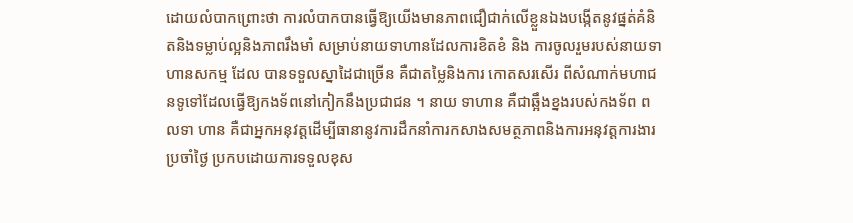ដោយលំបាកព្រោះថា ការលំបាកបានធ្វើឱ្យយើងមានភាពជឿជាក់លើខ្លួនឯងបង្កើតនូវផ្នត់គំនិតនិងទម្លាប់ល្អនិងភាពរឹងមាំ សម្រាប់នាយទាហានដែលការខិតខំ និង ការចូលរួមរបស់នាយទាហានសកម្ម ដែល បានទទួលស្នាដៃជាច្រើន គឺជាតម្លៃនិងការ កោតសរសើរ ពីសំណាក់មហាជនទូទៅដែលធ្វើឱ្យកងទ័ពនៅកៀកនឹងប្រជាជន ។ នាយ ទាហាន គឺជាឆ្អឹងខ្នងរបស់កងទ័ព ពលទា ហាន គឺជាអ្នកអនុវត្តដើម្បីធានានូវការដឹកនាំការកសាងសមត្ថភាពនិងការអនុវត្តការងារប្រចាំថ្ងៃ ប្រកបដោយការទទួលខុស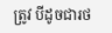ត្រូវ បីដូចជារថ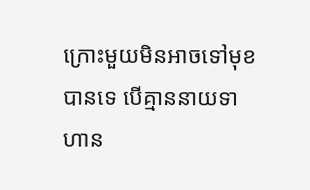ក្រោះមួយមិនអាចទៅមុខបានទេ បើគ្មាននាយទាហាន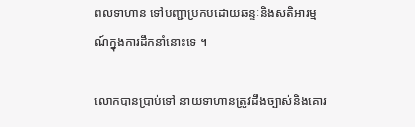ពលទាហាន ទៅបញ្ជាប្រកបដោយឆន្ទៈនិងសតិអារម្មណ៍ក្នុងការដឹកនាំនោះទេ ។

លោកបានប្រាប់ទៅ នាយទាហានត្រូវដឹងច្បាស់និងគោរ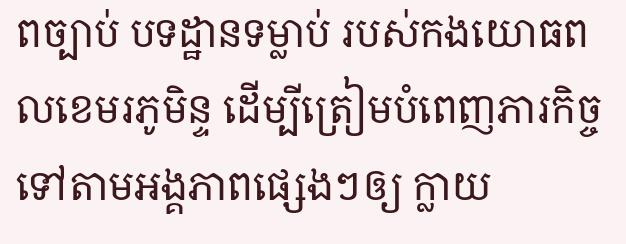ពច្បាប់ បទដ្ឋានទម្លាប់ របស់កងយោធពលខេមរភូមិន្ទ ដើម្បីត្រៀមបំពេញភារកិច្ចទៅតាមអង្គភាពផ្សេងៗឲ្យ ក្លាយ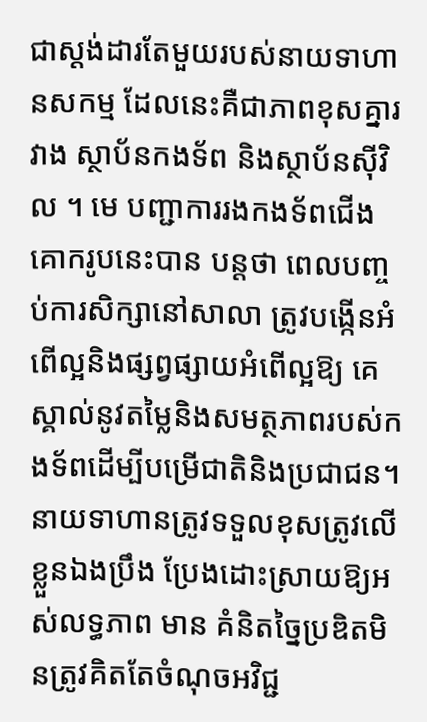ជាស្តង់ដារតែមួយរបស់នាយទាហានសកម្ម ដែលនេះគឺជាភាពខុសគ្នារវាង ស្ថាប័នកងទ័ព និងស្ថាប័នស៊ីវិល ។ មេ បញ្ជាការរងកងទ័ពជើងគោករូបនេះបាន បន្តថា ពេលបញ្ចប់ការសិក្សានៅសាលា ត្រូវបង្កើនអំពើល្អនិងផ្សព្វផ្សាយអំពើល្អឱ្យ គេស្គាល់នូវតម្លៃនិងសមត្ថភាពរបស់កងទ័ពដើម្បីបម្រើជាតិនិងប្រជាជន។ នាយទាហានត្រូវទទួលខុសត្រូវលើខ្លួនឯងប្រឹង ប្រែងដោះស្រាយឱ្យអស់លទ្ធភាព មាន គំនិតច្នៃប្រឌិតមិនត្រូវគិតតែចំណុចអវិជ្ជ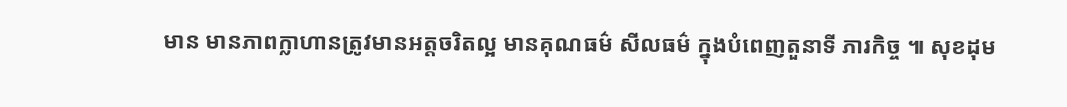មាន មានភាពក្លាហានត្រូវមានអត្តចរិតល្អ មានគុណធម៌ សីលធម៌ ក្នុងបំពេញតួនាទី ភារកិច្ច ៕ សុខដុម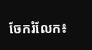ចែករំលែក៖